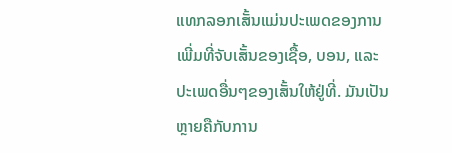ແທກລອກເສັ້ນແມ່ນປະເພດຂອງການເພີ່ມທີ່ຈັບເສັ້ນຂອງເຊື້ອ, ບອນ, ແລະປະເພດອື່ນໆຂອງເສັ້ນໃຫ້ຢູ່ທີ່. ມັນເປັນຫຼາຍຄືກັບການ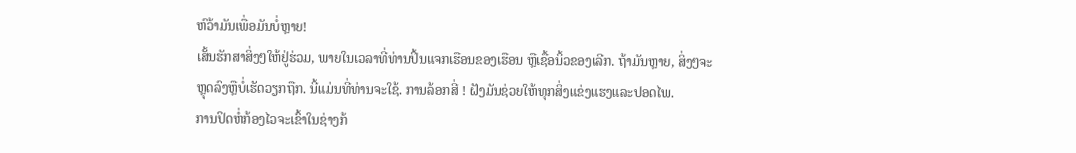ຫົວ້າມັນເພື່ອມັນບໍ່ຫຼາຍ!
ເສັ້ນຮັກສາສິ່ງໆໃຫ້ຢູ່ຮ່ວມ, ພາຍໃນເວລາທີ່ທ່ານປິ້ນແຈກເຮືອນຂອງເຮືອນ ຫຼືເຊື້ອນິ້ວຂອງເລີກ. ຖ້າມັນຫຼາຍ, ສິ່ງໆຈະຫຼຸດລົງຫຼືບໍ່ເຮັດວຽກຖືກ. ນີ້ແມ່ນທີ່ທ່ານຈະໃຊ້. ການລ້ອກສີ່ ! ຝັງມັນຊ່ວຍໃຫ້ທຸກສິ່ງແຂ່ງແຮງແລະປອດໄພ.
ການປິດຫໍ່ກ້ອງໄວຈະເຂົ້າໃນຊ່າງກ້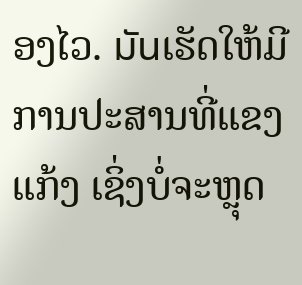ອງໄວ. มันເຮັດໃຫ້ມີການປະສານທີ່ແຂງແກ້ງ ເຊິ່ງບໍ່ຈະຫຼຸດ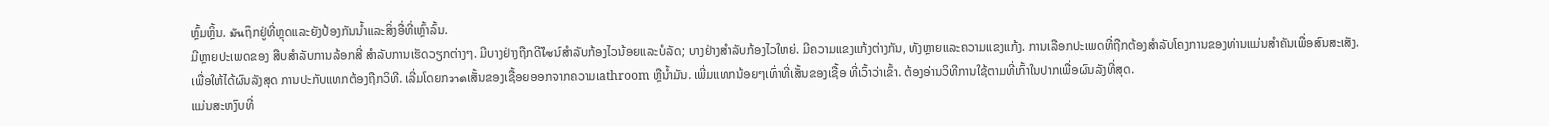ຫຼົ້ມຫຼິ້ນ. มันຖຶກຢູ່ທີ່ຫຼຸດແລະຍັງປ້ອງກັນນ້ຳແລະສິ່ງອື່ທີ່ເຫຼົ້າລົ້ນ.
ມີຫຼາຍປະເພດຂອງ ສືບສຳລັບການລ້ອກສີ່ ສຳລັບການເຮັດວຽກຕ່າງໆ. ມີບາງຢ່າງຖືກດີไซນ໌ສຳລັບກ້ອງໄວນ້ອຍແລະບໍລັດ; ບາງຢ່າງສຳລັບກ້ອງໄວໃຫຍ່. ມີຄວາມແຂງແກ້ງຕ່າງກັນ, ທັງຫຼາຍແລະຄວາມແຂງແກ້ງ. ການເລືອກປະເພດທີ່ຖືກຕ້ອງສຳລັບໂຄງການຂອງທ່ານແມ່ນສຳຄັນເພື່ອສົນສະເສັງ.
ເພື່ອໃຫ້ໄດ້ຜົນລັງສຸດ ການປະກັບແທກຕ້ອງຖືກວິທີ. ເລີ່ມໂດຍກวาดເສັ້ນຂອງເຊື້ອຍອອກຈາກຄວາມເathroom ຫຼືນ້ຳມັນ. ເພີ່ມແທກນ້ອຍໆເທົ່າທີ່ເສັ້ນຂອງເຊື້ອ ທີ່ເວົ້າວ່າເຂົ້າ. ຕ້ອງອ່ານວິທີການໃຊ້ຕາມທີ່ເກົ້າໃນປາກເພື່ອຜົນລັງທີ່ສຸດ.
ແມ່ນສະຫງົບທີ່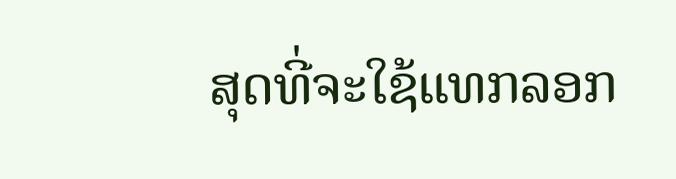ສຸດທີ່ຈະໃຊ້ແທກລອກ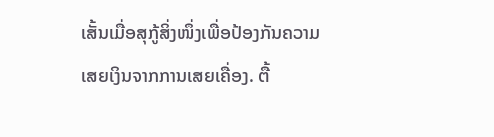ເສັ້ນເມື່ອສຸກູ້ສິ່ງໜຶ່ງເພື່ອປ້ອງກັນຄວາມເສຍເງິນຈາກການເສຍເຄື່ອງ. ຕື້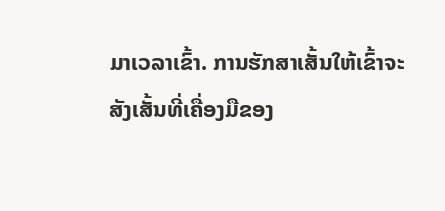ມາເວລາເຂົ້າ. ການຮັກສາເສັ້ນໃຫ້ເຂົ້າຈະສັງເສັ້ນທີ່ເຄື່ອງມືຂອງ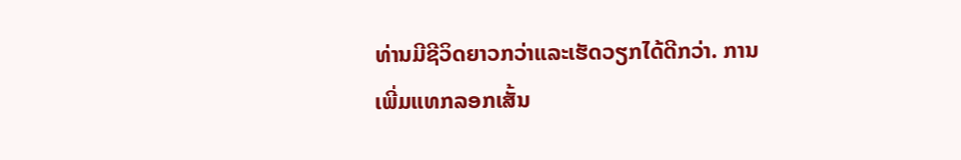ທ່ານມີຊີວິດຍາວກວ່າແລະເຮັດວຽກໄດ້ດີກວ່າ. ການເພີ່ມແທກລອກເສັ້ນ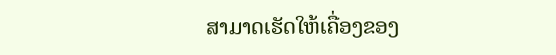ສາມາດເຮັດໃຫ້ເຄື່ອງຂອງ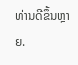ທ່ານດີຂຶ້ນຫຼາຍ.